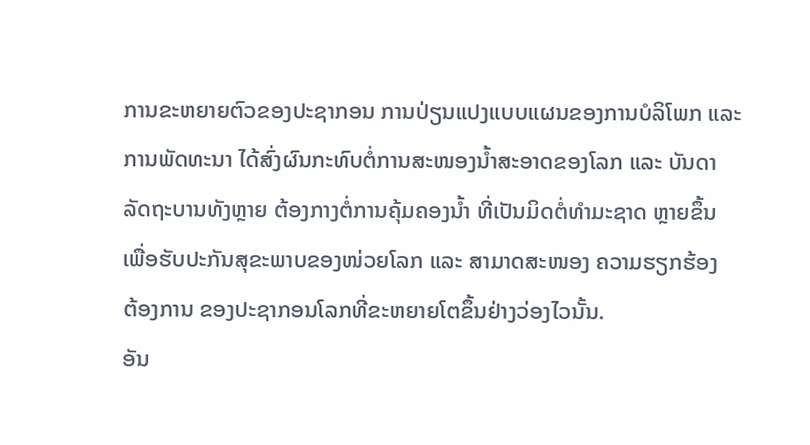ການຂະຫຍາຍຕົວຂອງປະຊາກອນ ການປ່ຽນແປງແບບແຜນຂອງການບໍລິໂພກ ແລະ
ການພັດທະນາ ໄດ້ສົ່ງຜົນກະທົບຕໍ່ການສະໜອງນ້ຳສະອາດຂອງໂລກ ແລະ ບັນດາ
ລັດຖະບານທັງຫຼາຍ ຕ້ອງກາງຕໍ່ການຄຸ້ມຄອງນ້ຳ ທີ່ເປັນມິດຕໍ່ທຳມະຊາດ ຫຼາຍຂຶ້ນ
ເພື່ອຮັບປະກັນສຸຂະພາບຂອງໜ່ວຍໂລກ ແລະ ສາມາດສະໜອງ ຄວາມຮຽກຮ້ອງ
ຕ້ອງການ ຂອງປະຊາກອນໂລກທີ່ຂະຫຍາຍໂຕຂຶ້ນຢ່າງວ່ອງໄວນັ້ນ.
ອັນ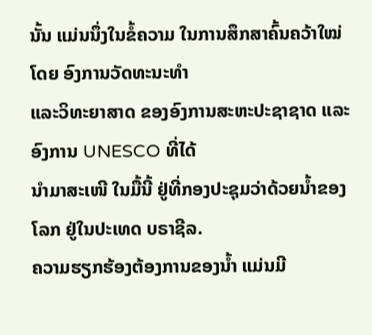ນັ້ນ ແມ່ນນຶ່ງໃນຂໍ້ຄວາມ ໃນການສຶກສາຄົ້ນຄວ້າໃໝ່ ໂດຍ ອົງການວັດທະນະທຳ
ແລະວິທະຍາສາດ ຂອງອົງການສະຫະປະຊາຊາດ ແລະອົງການ UNESCO ທີ່ໄດ້
ນຳມາສະເໜີ ໃນມື້ນີ້ ຢູ່ທີ່ກອງປະຊຸມວ່າດ້ວຍນ້ຳຂອງໂລກ ຢູ່ໃນປະເທດ ບຣາຊີລ.
ຄວາມຮຽກຮ້ອງຕ້ອງການຂອງນ້ຳ ແມ່ນມີ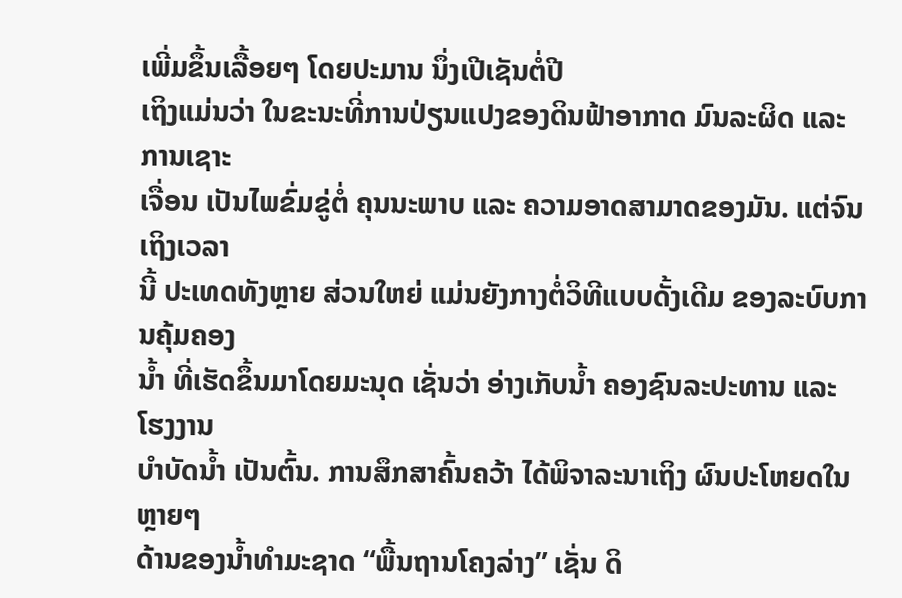ເພີ່ມຂຶ້ນເລື້ອຍໆ ໂດຍປະມານ ນຶ່ງເປີເຊັນຕໍ່ປີ
ເຖິງແມ່ນວ່າ ໃນຂະນະທີ່ການປ່ຽນແປງຂອງດິນຟ້າອາກາດ ມົນລະຜິດ ແລະ ການເຊາະ
ເຈື່ອນ ເປັນໄພຂົ່ມຂູ່ຕໍ່ ຄຸນນະພາບ ແລະ ຄວາມອາດສາມາດຂອງມັນ. ແຕ່ຈົນເຖິງເວລາ
ນີ້ ປະເທດທັງຫຼາຍ ສ່ວນໃຫຍ່ ແມ່ນຍັງກາງຕໍ່ວິທີແບບດັ້ງເດີມ ຂອງລະບົບການຄຸ້ມຄອງ
ນ້ຳ ທີ່ເຮັດຂຶ້ນມາໂດຍມະນຸດ ເຊັ່ນວ່າ ອ່າງເກັບນ້ຳ ຄອງຊົນລະປະທານ ແລະ ໂຮງງານ
ບຳບັດນ້ຳ ເປັນຕົ້ນ. ການສຶກສາຄົ້ນຄວ້າ ໄດ້ພິຈາລະນາເຖິງ ຜົນປະໂຫຍດໃນຫຼາຍໆ
ດ້ານຂອງນ້ຳທຳມະຊາດ “ພື້ນຖານໂຄງລ່າງ” ເຊັ່ນ ດິ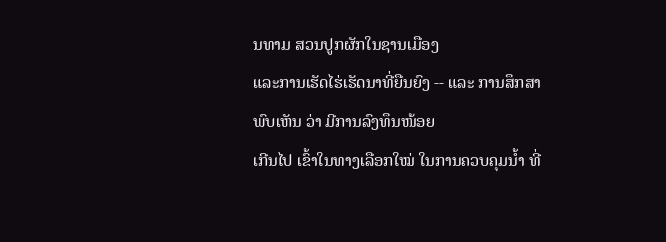ນທາມ ສວນປູກຜັກໃນຊານເມືອງ
ແລະການເຮັດໄຮ່ເຮັດນາທີ່ຍືນຍົງ -- ແລະ ການສຶກສາພົບເຫັນ ວ່າ ມີການລົງທຶນໜ້ອຍ
ເກີນໄປ ເຂົ້າໃນທາງເລືອກໃໝ່ ໃນການຄວບຄຸມນ້ຳ ທີ່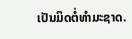ເປັນມິດຕໍ່ທຳມະຊາດ.